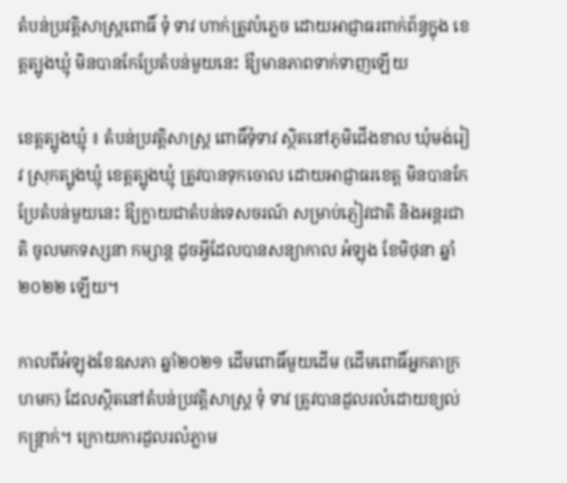តំបន់ប្រវត្តិសាស្ត្រពោធិ៍ ទុំ ទាវ ហាក់ត្រូវបំភ្លេច ដោយអាជ្ញាធរពាក់ព័ន្ធក្នុង ខេត្តត្បូងឃ្មុំ មិនបានកែប្រែតំបន់មួយនេះ ឳ្យមានភាពទាក់ទាញឡើយ

ខេត្តត្បូងឃ្មុំ ៖ តំបន់ប្រវត្តិសាស្រ្ត ពោធិ៍ទុំទាវ ស្ថិតនៅភូមិជើងខាល ឃុំមង់រៀវ ស្រុកត្បូងឃ្មុំ ខេត្តត្បូងឃ្មុំ ត្រូវបានទុកចោល ដោយអាជ្ញាធរខេត្ត មិនបានកែប្រែតំបន់មួយនេះ ឳ្យក្លាយជាតំបន់ទេសចរណ៍ សម្រាប់ភ្ញៀវជាតិ និងអន្តរជាតិ ចូលមកទស្សនា កម្សាន្ត ដូចអ្វីដែលបានសន្យាកាល អំឡុង ខែមិថុនា ឆ្នាំ២០២២ ឡើយ។

កាលពីអំឡុងខែឧសភា ឆ្នាំ២០២១ ដើមពោធិ៍មួយដើម (ដើមពោធិ៍អ្នកតាក្រហមក) ដែលស្ថិតនៅតំបន់ប្រវត្តិសាស្ត្រ ទុំ ទាវ ត្រូវបានដួលរលំដោយខ្យល់កន្រ្តាក់។ ក្រោយការដួលរលំភ្លាម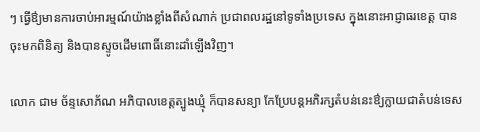ៗ ធ្វើឳ្យមានការចាប់អារម្មណ៍យ៉ាងខ្លាំងពីសំណាក់ ប្រជាពលរដ្ឋនៅទូទាំងប្រទេស ក្នុងនោះអាជ្ញាធរខេត្ត បានចុះមកពិនិត្យ និងបានស្ទូចដើមពោធិ៍នោះដាំឡើងវិញ។

លោក ជាម ច័ន្ទសោភ័ណ អភិបាលខេត្តត្បូងឃ្មុំ ក៏បានសន្យា កែប្រែបន្តអភិរក្សតំបន់នេះឳ្យក្លាយជាតំបន់ទេស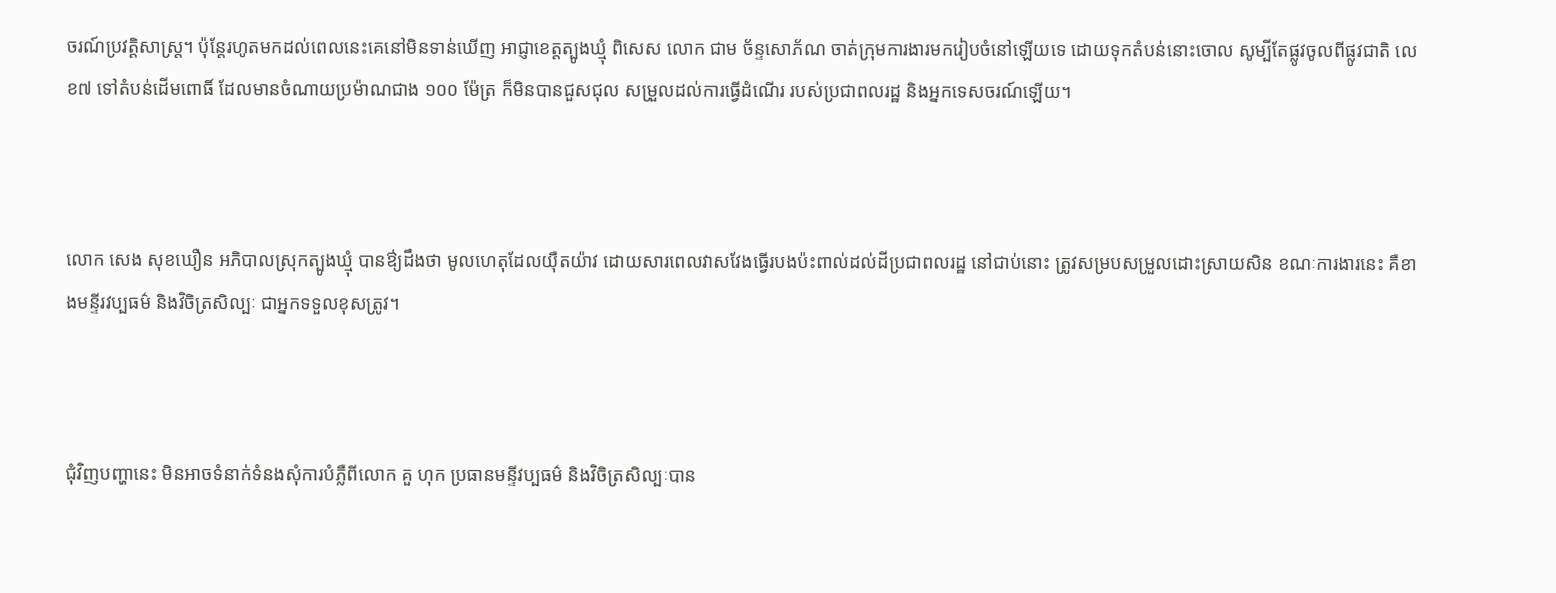ចរណ៍ប្រវត្តិសាស្ត្រ។ ប៉ុន្តែរហូតមកដល់ពេលនេះគេនៅមិនទាន់ឃើញ អាជ្ញាខេត្តត្បូងឃ្មុំ ពិសេស លោក ជាម ច័ន្ទសោភ័ណ ចាត់ក្រុមការងារមករៀបចំនៅឡើយទេ ដោយទុកតំបន់នោះចោល សូម្បីតែផ្លូវចូលពីផ្លូវជាតិ លេខ៧ ទៅតំបន់ដើមពោធិ៍ ដែលមានចំណាយប្រម៉ាណជាង ១០០ ម៉ែត្រ ក៏មិនបានជួសជុល សម្រួលដល់ការធ្វើដំណើរ របស់ប្រជាពលរដ្ឋ និងអ្នកទេសចរណ៍ឡើយ។



លោក សេង សុខឃឿន អភិបាលស្រុកត្បូងឃ្មុំ បានឳ្យដឹងថា មូលហេតុដែលយ៉ឺតយ៉ាវ ដោយសារពេលវាសវែងធ្វើរបងប៉ះពាល់ដល់ដីប្រជាពលរដ្ឋ នៅជាប់នោះ ត្រូវសម្របសម្រួលដោះស្រាយសិន ខណៈការងារនេះ គឺខាងមន្ទីរវប្បធម៌ និងវិចិត្រសិល្បៈ ជាអ្នកទទួលខុសត្រូវ។



ជុំវិញបញ្ហានេះ មិនអាចទំនាក់ទំនងសុំការបំភ្លឺពីលោក គួ ហុក ប្រធានមន្ទីវប្បធម៌ និងវិចិត្រសិល្បៈបាន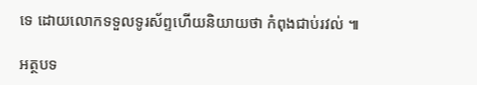ទេ ដោយលោកទទួលទូរស័ព្ទហើយនិយាយថា កំពុងជាប់រវល់ ៕

អត្ថបទ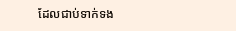ដែលជាប់ទាក់ទង